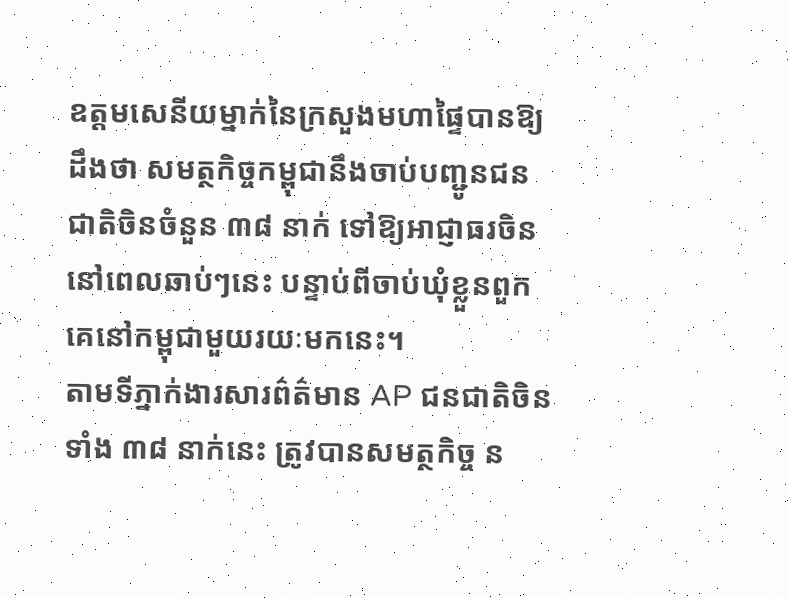ឧត្តមសេនីយម្នាក់នៃក្រសួងមហាផ្ទៃបានឱ្យដឹងថា សមត្ថកិច្ចកម្ពុជានឹងចាប់បញ្ជូនជនជាតិចិនចំនួន ៣៨ នាក់ ទៅឱ្យអាជ្ញាធរចិននៅពេលឆាប់ៗនេះ បន្ទាប់ពីចាប់ឃុំខ្លួនពួកគេនៅកម្ពុជាមួយរយៈមកនេះ។
តាមទីភ្នាក់ងារសារព៌ត៌មាន AP ជនជាតិចិនទាំង ៣៨ នាក់នេះ ត្រូវបានសមត្ថកិច្ច ន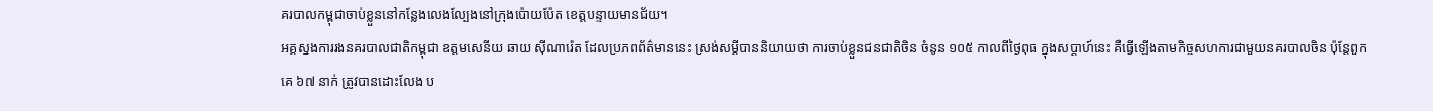គរបាលកម្ពុជាចាប់ខ្លួននៅកន្លែងលេងល្បែងនៅក្រុងប៉ោយប៉ែត ខេត្តបន្ទាយមានជ័យ។
អគ្គស្នងការរងនគរបាលជាតិកម្ពុជា ឧត្តមសេនីយ ឆាយ ស៊ីណារ៉េត ដែលប្រភពព័ត៌មាននេះ ស្រង់សម្ដីបាននិយាយថា ការចាប់ខ្លួនជនជាតិចិន ចំនូន ១០៥ កាលពីថ្ងៃពុធ ក្នុងសប្ដាហ៍នេះ គឺធ្វើឡើងតាមកិច្ចសហការជាមួយនគរបាលចិន ប៉ុន្តែពួកគេ ៦៧ នាក់ ត្រូវបានដោះលែង ប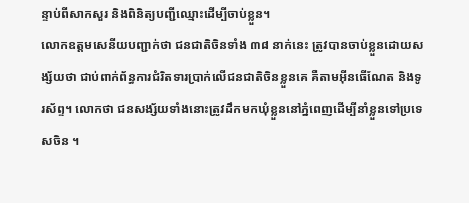ន្ទាប់ពីសាកសួរ និងពិនិត្យបញ្ជីឈ្មោះដើម្បីចាប់ខ្លួន។
លោកឧត្តមសេនីយបញ្ជាក់ថា ជនជាតិចិនទាំង ៣៨ នាក់នេះ ត្រូវបានចាប់ខ្លួនដោយសង្ស័យថា ជាប់ពាក់ព័ន្ធការជំរិតទារប្រាក់លើជនជាតិចិនខ្លួនគេ គឺតាមអ៊ីនធើណែត និងទូរស័ព្ទ។ លោកថា ជនសង្ស័យទាំងនោះត្រូវដឹកមកឃុំខ្លួននៅភ្នំពេញដើម្បីនាំខ្លួនទៅប្រទេសចិន ។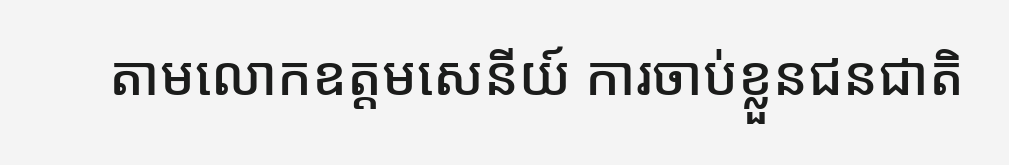តាមលោកឧត្តមសេនីយ៍ ការចាប់ខ្លួនជនជាតិ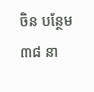ចិន បន្ថែម ៣៨ នា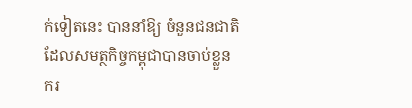ក់ទៀតនេះ បាននាំឱ្យ ចំនួនជនជាតិដែលសមត្ថកិច្ចកម្ពុជាបានចាប់ខ្លួន ករ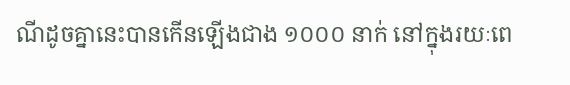ណីដូចគ្នានេះបានកើនឡើងជាង ១០០០ នាក់ នៅក្នុងរយៈពេ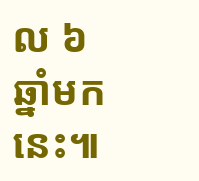ល ៦ឆ្នាំមកនេះ៕